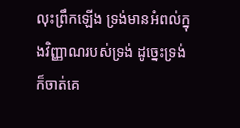លុះព្រឹកឡើង ទ្រង់មានអំពល់ក្នុងវិញ្ញាណរបស់ទ្រង់ ដូច្នេះទ្រង់ក៏ចាត់គេ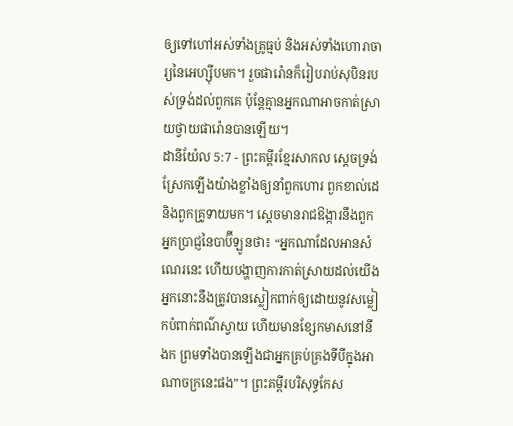ឲ្យទៅហៅអស់ទាំងគ្រូធ្មប់ និងអស់ទាំងហោរាចារ្យនៃអេហ្ស៊ីបមក។ រួចផារ៉ោនក៏រៀបរាប់សុបិនរបស់ទ្រង់ដល់ពួកគេ ប៉ុន្តែគ្មានអ្នកណាអាចកាត់ស្រាយថ្វាយផារ៉ោនបានឡើយ។
ដានីយ៉ែល 5:7 - ព្រះគម្ពីរខ្មែរសាកល ស្ដេចទ្រង់ស្រែកឡើងយ៉ាងខ្លាំងឲ្យនាំពួកហោរ ពួកខាល់ដេ និងពួកគ្រូទាយមក។ ស្ដេចមានរាជឱង្ការនឹងពួកអ្នកប្រាជ្ញនៃបាប៊ីឡូនថា៖ “អ្នកណាដែលអានសំណេរនេះ ហើយបង្ហាញការកាត់ស្រាយដល់យើង អ្នកនោះនឹងត្រូវបានស្លៀកពាក់ឲ្យដោយនូវសម្លៀកបំពាក់ពណ៌ស្វាយ ហើយមានខ្សែកមាសនៅនឹងក ព្រមទាំងបានឡើងជាអ្នកគ្រប់គ្រងទីបីក្នុងអាណាចក្រនេះផង”។ ព្រះគម្ពីរបរិសុទ្ធកែស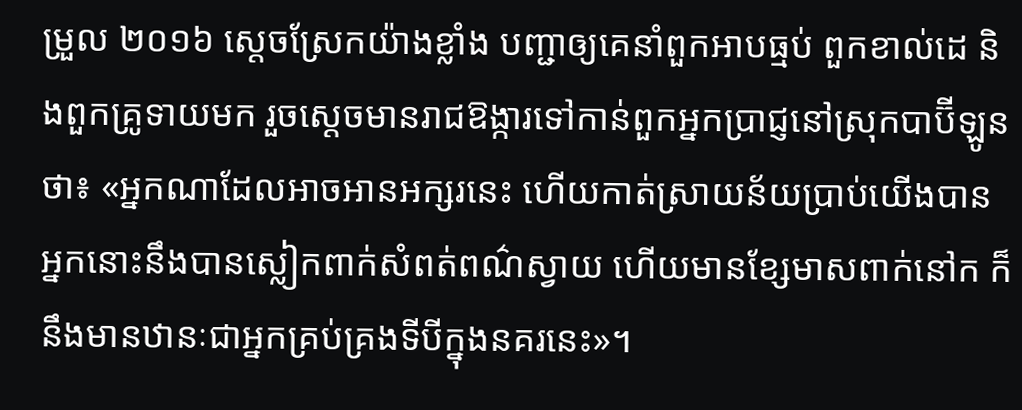ម្រួល ២០១៦ ស្ដេចស្រែកយ៉ាងខ្លាំង បញ្ជាឲ្យគេនាំពួកអាបធ្មប់ ពួកខាល់ដេ និងពួកគ្រូទាយមក រួចស្ដេចមានរាជឱង្ការទៅកាន់ពួកអ្នកប្រាជ្ញនៅស្រុកបាប៊ីឡូនថា៖ «អ្នកណាដែលអាចអានអក្សរនេះ ហើយកាត់ស្រាយន័យប្រាប់យើងបាន អ្នកនោះនឹងបានស្លៀកពាក់សំពត់ពណ៌ស្វាយ ហើយមានខ្សែមាសពាក់នៅក ក៏នឹងមានឋានៈជាអ្នកគ្រប់គ្រងទីបីក្នុងនគរនេះ»។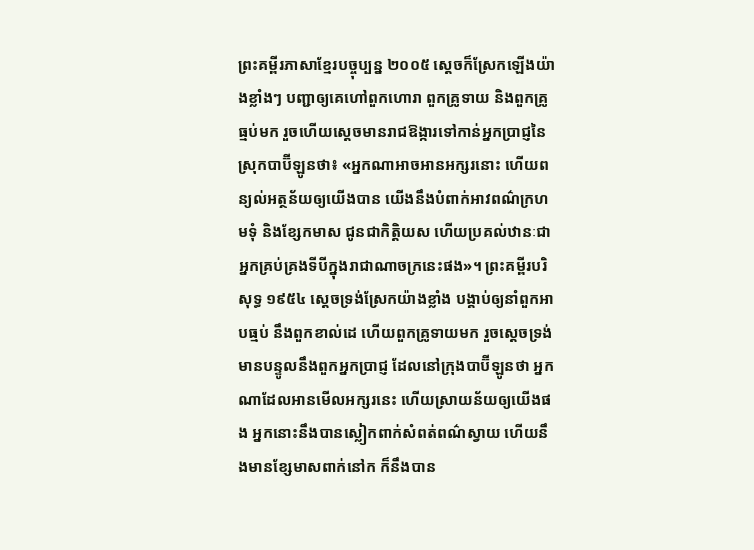ព្រះគម្ពីរភាសាខ្មែរបច្ចុប្បន្ន ២០០៥ ស្ដេចក៏ស្រែកឡើងយ៉ាងខ្លាំងៗ បញ្ជាឲ្យគេហៅពួកហោរា ពួកគ្រូទាយ និងពួកគ្រូធ្មប់មក រួចហើយស្ដេចមានរាជឱង្ការទៅកាន់អ្នកប្រាជ្ញនៃស្រុកបាប៊ីឡូនថា៖ «អ្នកណាអាចអានអក្សរនោះ ហើយពន្យល់អត្ថន័យឲ្យយើងបាន យើងនឹងបំពាក់អាវពណ៌ក្រហមទុំ និងខ្សែកមាស ជូនជាកិត្តិយស ហើយប្រគល់ឋានៈជាអ្នកគ្រប់គ្រងទីបីក្នុងរាជាណាចក្រនេះផង»។ ព្រះគម្ពីរបរិសុទ្ធ ១៩៥៤ ស្តេចទ្រង់ស្រែកយ៉ាងខ្លាំង បង្គាប់ឲ្យនាំពួកអាបធ្មប់ នឹងពួកខាល់ដេ ហើយពួកគ្រូទាយមក រួចស្តេចទ្រង់មានបន្ទូលនឹងពួកអ្នកប្រាជ្ញ ដែលនៅក្រុងបាប៊ីឡូនថា អ្នកណាដែលអានមើលអក្សរនេះ ហើយស្រាយន័យឲ្យយើងផង អ្នកនោះនឹងបានស្លៀកពាក់សំពត់ពណ៌ស្វាយ ហើយនឹងមានខ្សែមាសពាក់នៅក ក៏នឹងបាន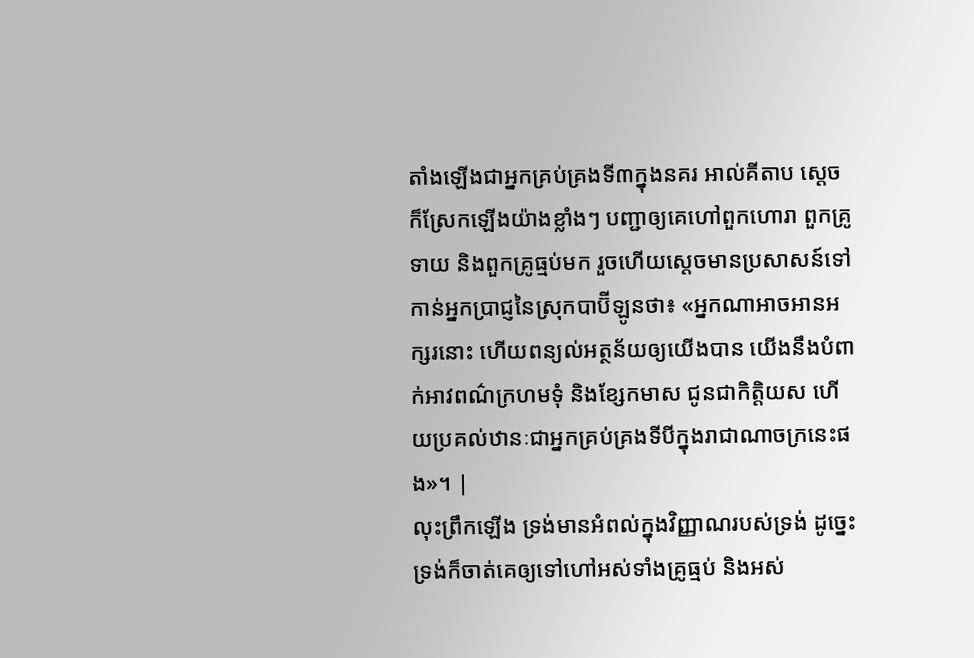តាំងឡើងជាអ្នកគ្រប់គ្រងទី៣ក្នុងនគរ អាល់គីតាប ស្ដេចក៏ស្រែកឡើងយ៉ាងខ្លាំងៗ បញ្ជាឲ្យគេហៅពួកហោរា ពួកគ្រូទាយ និងពួកគ្រូធ្មប់មក រួចហើយស្ដេចមានប្រសាសន៍ទៅកាន់អ្នកប្រាជ្ញនៃស្រុកបាប៊ីឡូនថា៖ «អ្នកណាអាចអានអក្សរនោះ ហើយពន្យល់អត្ថន័យឲ្យយើងបាន យើងនឹងបំពាក់អាវពណ៌ក្រហមទុំ និងខ្សែកមាស ជូនជាកិត្តិយស ហើយប្រគល់ឋានៈជាអ្នកគ្រប់គ្រងទីបីក្នុងរាជាណាចក្រនេះផង»។ |
លុះព្រឹកឡើង ទ្រង់មានអំពល់ក្នុងវិញ្ញាណរបស់ទ្រង់ ដូច្នេះទ្រង់ក៏ចាត់គេឲ្យទៅហៅអស់ទាំងគ្រូធ្មប់ និងអស់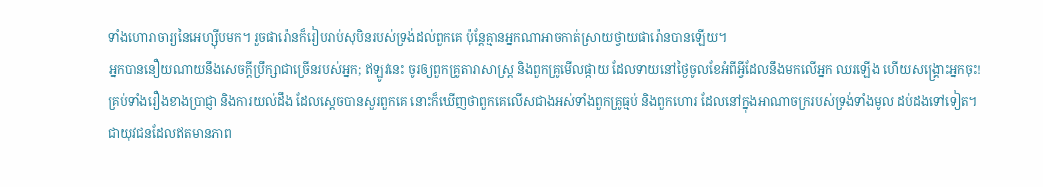ទាំងហោរាចារ្យនៃអេហ្ស៊ីបមក។ រួចផារ៉ោនក៏រៀបរាប់សុបិនរបស់ទ្រង់ដល់ពួកគេ ប៉ុន្តែគ្មានអ្នកណាអាចកាត់ស្រាយថ្វាយផារ៉ោនបានឡើយ។
អ្នកបាននឿយណាយនឹងសេចក្ដីប្រឹក្សាជាច្រើនរបស់អ្នក; ឥឡូវនេះ ចូរឲ្យពួកគ្រូតារាសាស្ត្រ និងពួកគ្រូមើលផ្កាយ ដែលទាយនៅថ្ងៃចូលខែអំពីអ្វីដែលនឹងមកលើអ្នក ឈរឡើង ហើយសង្គ្រោះអ្នកចុះ!
គ្រប់ទាំងរឿងខាងប្រាជ្ញា និងការយល់ដឹង ដែលស្ដេចបានសួរពួកគេ នោះក៏ឃើញថាពួកគេលើសជាងអស់ទាំងពួកគ្រូធ្មប់ និងពួកហោរ ដែលនៅក្នុងអាណាចក្ររបស់ទ្រង់ទាំងមូល ដប់ដងទៅទៀត។
ជាយុវជនដែលឥតមានភាព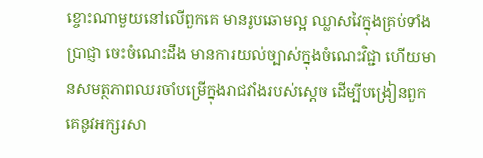ខ្ចោះណាមួយនៅលើពួកគេ មានរូបឆោមល្អ ឈ្លាសវៃក្នុងគ្រប់ទាំងប្រាជ្ញា ចេះចំណេះដឹង មានការយល់ច្បាស់ក្នុងចំណេះវិជ្ជា ហើយមានសមត្ថភាពឈរចាំបម្រើក្នុងរាជវាំងរបស់ស្ដេច ដើម្បីបង្រៀនពួកគេនូវអក្សរសា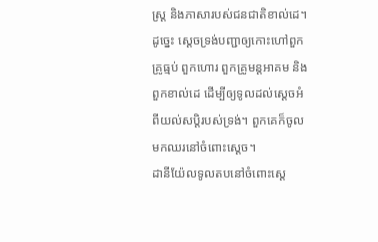ស្ដ្រ និងភាសារបស់ជនជាតិខាល់ដេ។
ដូច្នេះ ស្ដេចទ្រង់បញ្ជាឲ្យកោះហៅពួកគ្រូធ្មប់ ពួកហោរ ពួកគ្រូមន្តអាគម និងពួកខាល់ដេ ដើម្បីឲ្យទូលដល់ស្ដេចអំពីយល់សប្តិរបស់ទ្រង់។ ពួកគេក៏ចូលមកឈរនៅចំពោះស្ដេច។
ដានីយ៉ែលទូលតបនៅចំពោះស្ដេ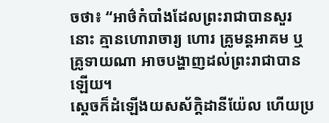ចថា៖ “អាថ៌កំបាំងដែលព្រះរាជាបានសួរនោះ គ្មានហោរាចារ្យ ហោរ គ្រូមន្តអាគម ឬគ្រូទាយណា អាចបង្ហាញដល់ព្រះរាជាបានឡើយ។
ស្ដេចក៏ដំឡើងយសស័ក្ដិដានីយ៉ែល ហើយប្រ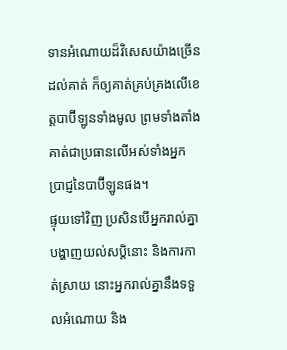ទានអំណោយដ៏វិសេសយ៉ាងច្រើនដល់គាត់ ក៏ឲ្យគាត់គ្រប់គ្រងលើខេត្តបាប៊ីឡូនទាំងមូល ព្រមទាំងតាំងគាត់ជាប្រធានលើអស់ទាំងអ្នកប្រាជ្ញនៃបាប៊ីឡូនផង។
ផ្ទុយទៅវិញ ប្រសិនបើអ្នករាល់គ្នាបង្ហាញយល់សប្តិនោះ និងការកាត់ស្រាយ នោះអ្នករាល់គ្នានឹងទទួលអំណោយ និង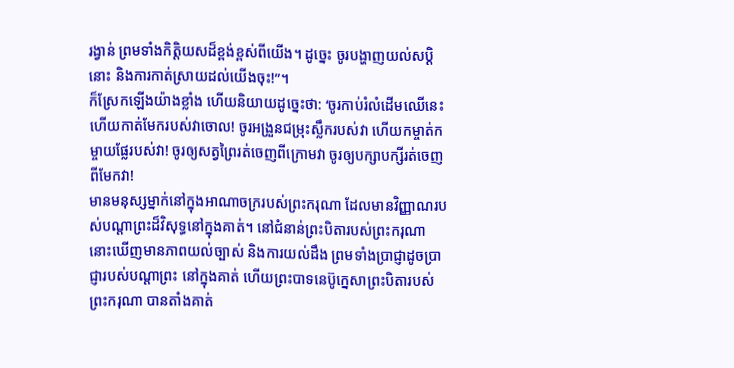រង្វាន់ ព្រមទាំងកិត្តិយសដ៏ខ្ពង់ខ្ពស់ពីយើង។ ដូច្នេះ ចូរបង្ហាញយល់សប្តិនោះ និងការកាត់ស្រាយដល់យើងចុះ!”។
ក៏ស្រែកឡើងយ៉ាងខ្លាំង ហើយនិយាយដូច្នេះថា: ‘ចូរកាប់រំលំដើមឈើនេះ ហើយកាត់មែករបស់វាចោល! ចូរអង្រួនជម្រុះស្លឹករបស់វា ហើយកម្ចាត់កម្ចាយផ្លែរបស់វា! ចូរឲ្យសត្វព្រៃរត់ចេញពីក្រោមវា ចូរឲ្យបក្សាបក្សីរត់ចេញពីមែកវា!
មានមនុស្សម្នាក់នៅក្នុងអាណាចក្ររបស់ព្រះករុណា ដែលមានវិញ្ញាណរបស់បណ្ដាព្រះដ៏វិសុទ្ធនៅក្នុងគាត់។ នៅជំនាន់ព្រះបិតារបស់ព្រះករុណា នោះឃើញមានភាពយល់ច្បាស់ និងការយល់ដឹង ព្រមទាំងប្រាជ្ញាដូចប្រាជ្ញារបស់បណ្ដាព្រះ នៅក្នុងគាត់ ហើយព្រះបាទនេប៊ូក្នេសាព្រះបិតារបស់ព្រះករុណា បានតាំងគាត់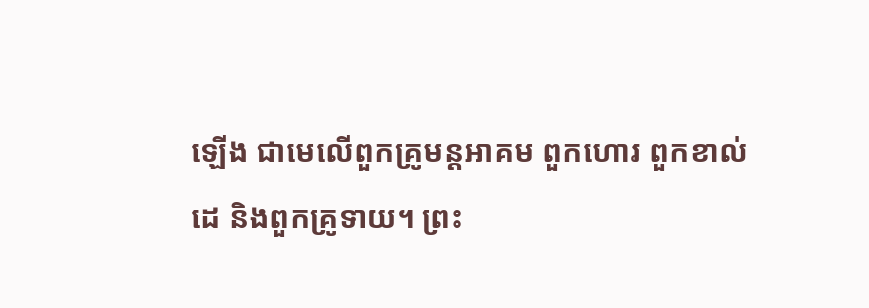ឡើង ជាមេលើពួកគ្រូមន្តអាគម ពួកហោរ ពួកខាល់ដេ និងពួកគ្រូទាយ។ ព្រះ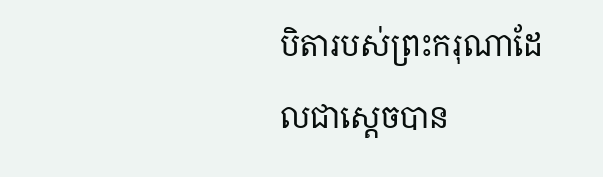បិតារបស់ព្រះករុណាដែលជាស្ដេចបាន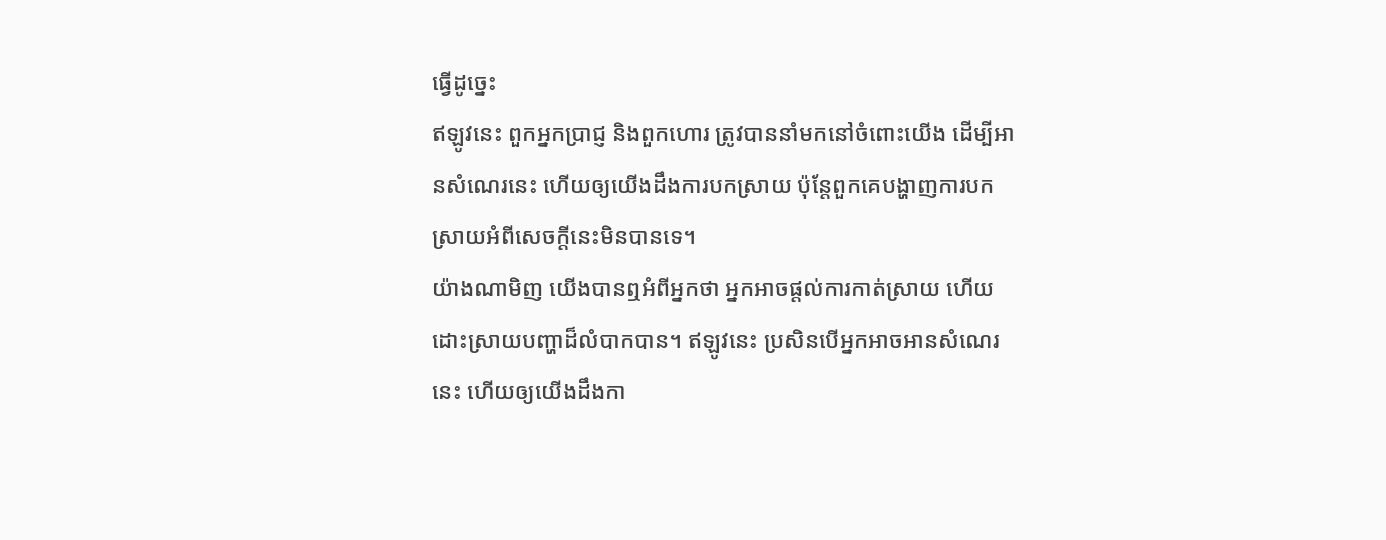ធ្វើដូច្នេះ
ឥឡូវនេះ ពួកអ្នកប្រាជ្ញ និងពួកហោរ ត្រូវបាននាំមកនៅចំពោះយើង ដើម្បីអានសំណេរនេះ ហើយឲ្យយើងដឹងការបកស្រាយ ប៉ុន្តែពួកគេបង្ហាញការបកស្រាយអំពីសេចក្ដីនេះមិនបានទេ។
យ៉ាងណាមិញ យើងបានឮអំពីអ្នកថា អ្នកអាចផ្ដល់ការកាត់ស្រាយ ហើយដោះស្រាយបញ្ហាដ៏លំបាកបាន។ ឥឡូវនេះ ប្រសិនបើអ្នកអាចអានសំណេរនេះ ហើយឲ្យយើងដឹងកា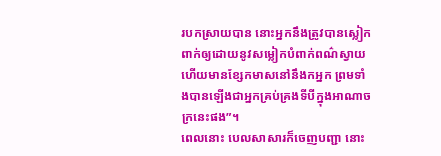របកស្រាយបាន នោះអ្នកនឹងត្រូវបានស្លៀកពាក់ឲ្យដោយនូវសម្លៀកបំពាក់ពណ៌ស្វាយ ហើយមានខ្សែកមាសនៅនឹងកអ្នក ព្រមទាំងបានឡើងជាអ្នកគ្រប់គ្រងទីបីក្នុងអាណាចក្រនេះផង”។
ពេលនោះ បេលសាសារក៏ចេញបញ្ជា នោះ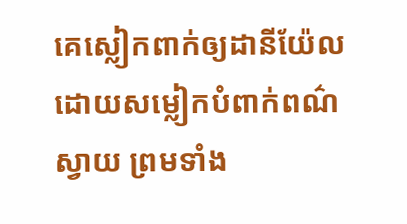គេស្លៀកពាក់ឲ្យដានីយ៉ែលដោយសម្លៀកបំពាក់ពណ៌ស្វាយ ព្រមទាំង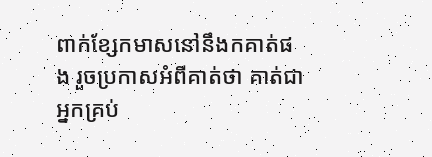ពាក់ខ្សែកមាសនៅនឹងកគាត់ផង រួចប្រកាសអំពីគាត់ថា គាត់ជាអ្នកគ្រប់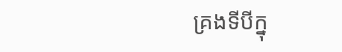គ្រងទីបីក្នុ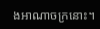ងអាណាចក្រនោះ។